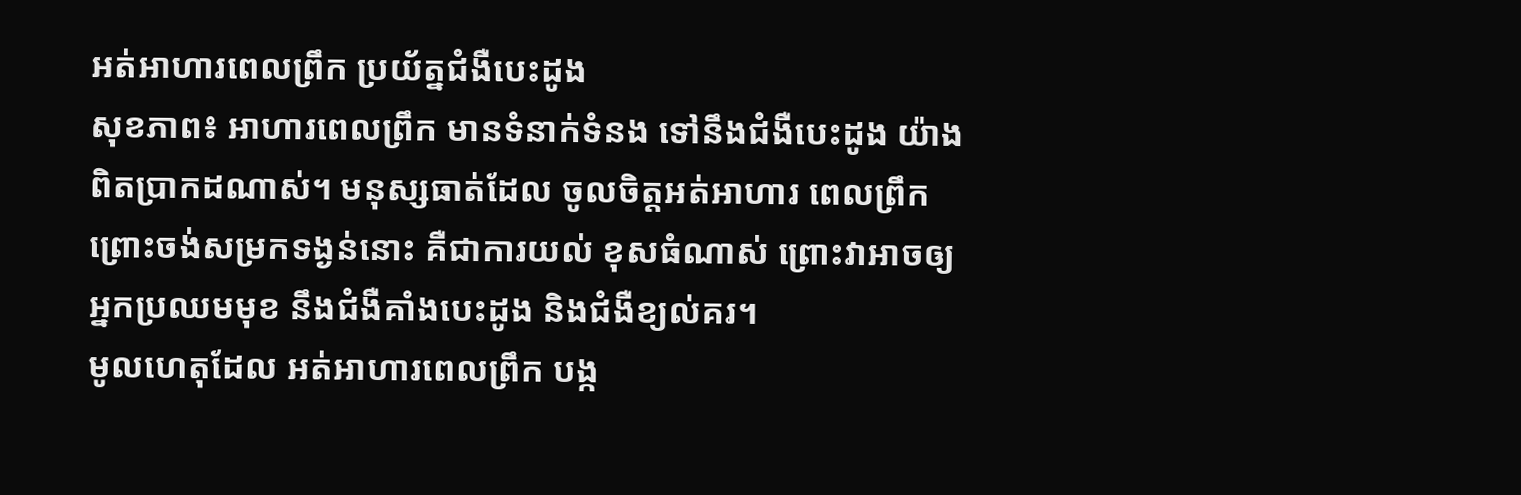អត់អាហារពេលព្រឹក ប្រយ័ត្នជំងឺបេះដូង
សុខភាព៖ អាហារពេលព្រឹក មានទំនាក់ទំនង ទៅនឹងជំងឺបេះដូង យ៉ាងពិតប្រាកដណាស់។ មនុស្សធាត់ដែល ចូលចិត្តអត់អាហារ ពេលព្រឹក ព្រោះចង់សម្រកទង្ងន់នោះ គឺជាការយល់ ខុសធំណាស់ ព្រោះវាអាចឲ្យ អ្នកប្រឈមមុខ នឹងជំងឺគាំងបេះដូង និងជំងឺខ្យល់គរ។
មូលហេតុដែល អត់អាហារពេលព្រឹក បង្ក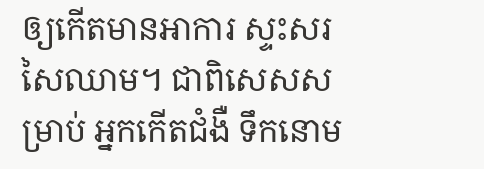ឲ្យកើតមានអាការ ស្ទះសរសៃឈាម។ ជាពិសេសសម្រាប់ អ្នកកើតជំងឺ ទឹកនោម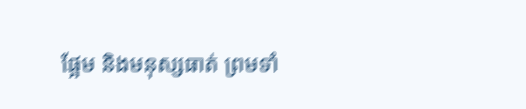ផ្អែម និងមនុស្សធាត់ ព្រមទាំ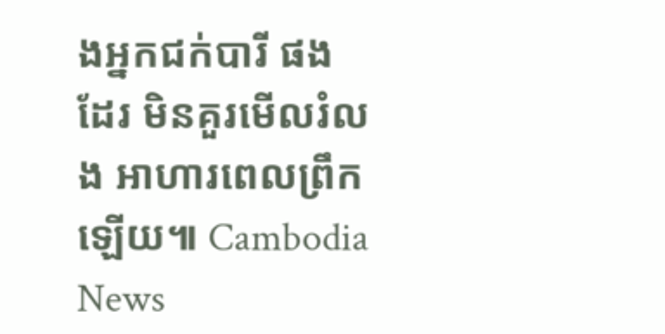ងអ្នកជក់បារី ផងដែរ មិនគួរមើលរំលង អាហារពេលព្រឹកឡើយ៕ Cambodia News